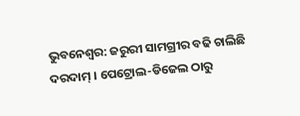ଭୁବନେଶ୍ବର: ଜରୁରୀ ସାମଗ୍ରୀର ବଢି ଚାଲିଛି ଦରଦାମ୍ । ପେଟ୍ରୋଲ-ଡିଜେଲ ଠାରୁ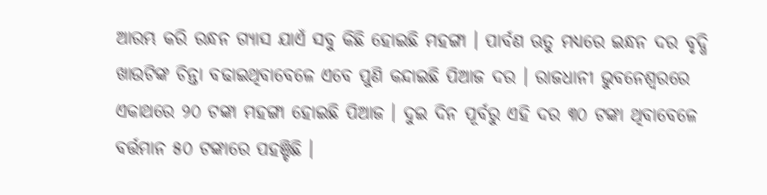ଆରମ୍ଭ କରି ରନ୍ଧନ ଗ୍ୟାସ ଯାଏଁ ସବୁ କିଛି ହୋଇଛି ମହଙ୍ଗା । ପାର୍ବଣ ଋତୁ ମଧ୍ୟରେ ଇନ୍ଧନ ଦର ବୃଦ୍ଧି ଖାଉଟିଙ୍କ ଚିନ୍ତା ବଢାଇଥିବାବେଳେ ଏବେ ପୁଣି କନ୍ଦାଇଛି ପିଆଜ ଦର । ରାଜଧାନୀ ଭୁବନେଶ୍ବରରେ ଏକାଥରେ ୨୦ ଟଙ୍କା ମହଙ୍ଗା ହୋଇଛି ପିଆଜ । ଦୁଇ ଦିନ ପୂର୍ବରୁ ଏହି ଦର ୩୦ ଟଙ୍କା ଥିବାବେଳେ ବର୍ତ୍ତମାନ ୫୦ ଟଙ୍କାରେ ପହଞ୍ଚିଛି ।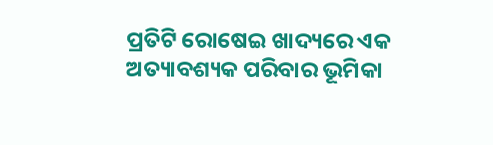ପ୍ରତିଟି ରୋଷେଇ ଖାଦ୍ୟରେ ଏକ ଅତ୍ୟାବଶ୍ୟକ ପରିବାର ଭୂମିକା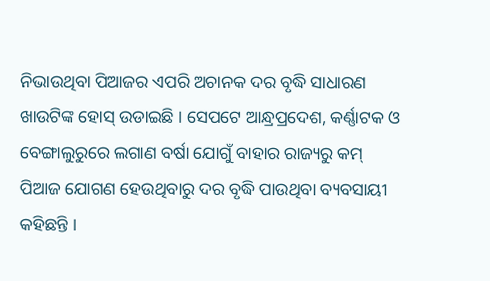ନିଭାଉଥିବା ପିଆଜର ଏପରି ଅଚାନକ ଦର ବୃଦ୍ଧି ସାଧାରଣ ଖାଉଟିଙ୍କ ହୋସ୍ ଉଡାଇଛି । ସେପଟେ ଆନ୍ଧ୍ରପ୍ରଦେଶ, କର୍ଣ୍ଣାଟକ ଓ ବେଙ୍ଗାଲୁରୁରେ ଲଗାଣ ବର୍ଷା ଯୋଗୁଁ ବାହାର ରାଜ୍ୟରୁ କମ୍ ପିଆଜ ଯୋଗଣ ହେଉଥିବାରୁ ଦର ବୃଦ୍ଧି ପାଉଥିବା ବ୍ୟବସାୟୀ କହିଛନ୍ତି ।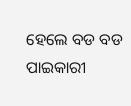ହେଲେ ବଡ ବଡ ପାଇକାରୀ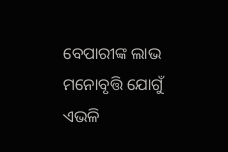ବେପାରୀଙ୍କ ଲାଭ ମନୋବୃତ୍ତି ଯୋଗୁଁ ଏଭଳି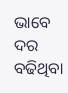ଭାବେ ଦର ବଢିଥିବା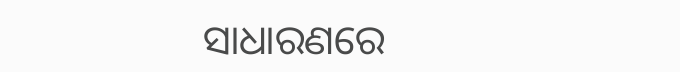ସାଧାରଣରେ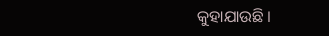କୁହାଯାଉଛି ।